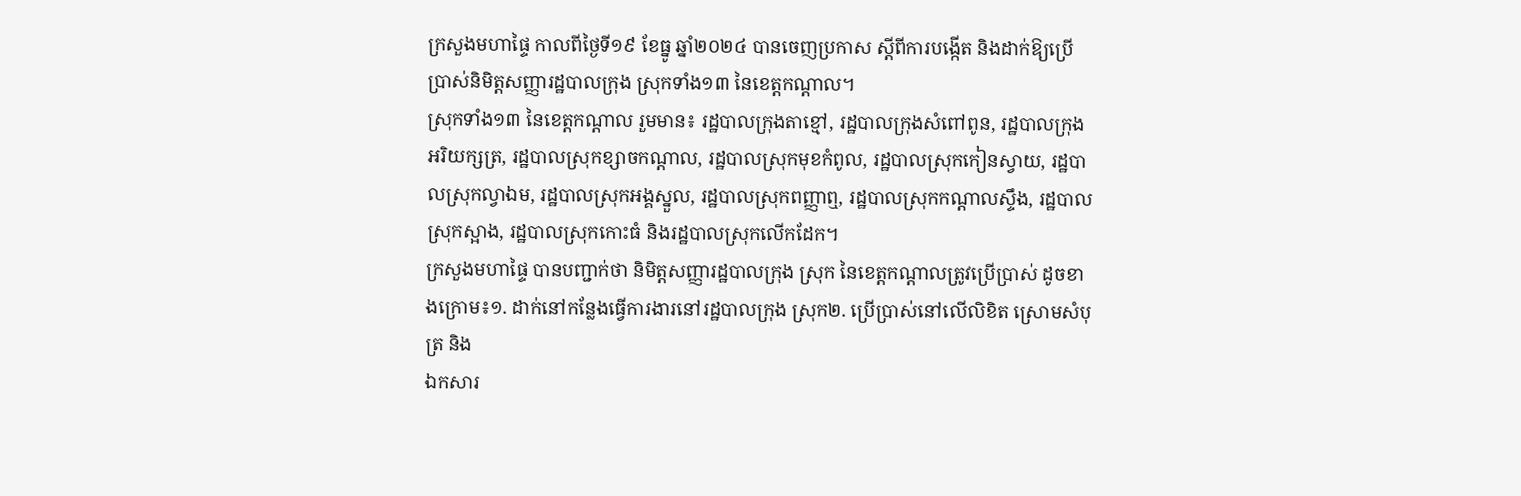ក្រសួងមហាផ្ទៃ កាលពីថ្ងៃទី១៩ ខែធ្នូ ឆ្នាំ២០២៤ បានចេញប្រកាស ស្ដីពីការបង្កើត និងដាក់ឱ្យប្រើប្រាស់និមិត្តសញ្ញារដ្ឋបាលក្រុង ស្រុកទាំង១៣ នៃខេត្តកណ្ដាល។
ស្រុកទាំង១៣ នៃខេត្តកណ្ដាល រួមមាន៖ រដ្ឋបាលក្រុងតាខ្មៅ, រដ្ឋបាលក្រុងសំពៅពូន, រដ្ឋបាលក្រុងអរិយក្សត្រ, រដ្ឋបាលស្រុកខ្សាចកណ្ដាល, រដ្ឋបាលស្រុកមុខកំពូល, រដ្ឋបាលស្រុកកៀនស្វាយ, រដ្ឋបាលស្រុកល្វាឯម, រដ្ឋបាលស្រុកអង្គស្នួល, រដ្ឋបាលស្រុកពញ្ញាឮ, រដ្ឋបាលស្រុកកណ្ដាលស្ទឹង, រដ្ឋបាលស្រុកស្អាង, រដ្ឋបាលស្រុកកោះធំ និងរដ្ឋបាលស្រុកលើកដែក។
ក្រសួងមហាផ្ទៃ បានបញ្ជាក់ថា និមិត្តសញ្ញារដ្ឋបាលក្រុង ស្រុក នៃខេត្តកណ្ដាលត្រូវប្រើប្រាស់ ដូចខាងក្រោម៖១. ដាក់នៅកន្លែងធ្វើការងារនៅរដ្ឋបាលក្រុង ស្រុក២. ប្រើប្រាស់នៅលើលិខិត ស្រោមសំបុត្រ និង
ឯកសារ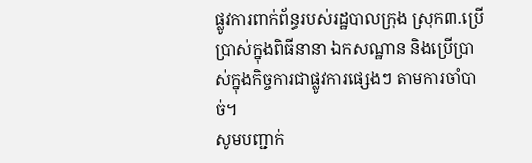ផ្លូវការពាក់ព័ន្ធរបស់រដ្ឋបាលក្រុង ស្រុក៣.ប្រើប្រាស់ក្នុងពិធីនានា ឯកសណ្ឋាន និងប្រើប្រាស់ក្នុងកិច្ចការជាផ្លូវការផ្សេងៗ តាមការចាំបាច់។
សូមបញ្ជាក់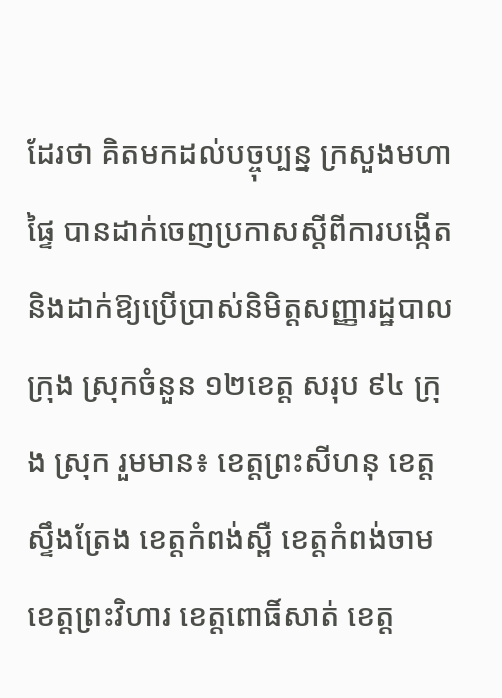ដែរថា គិតមកដល់បច្ចុប្បន្ន ក្រសួងមហាផ្ទៃ បានដាក់ចេញប្រកាសស្ដីពីការបង្កើត និងដាក់ឱ្យប្រើប្រាស់និមិត្តសញ្ញារដ្ឋបាលក្រុង ស្រុកចំនួន ១២ខេត្ត សរុប ៩៤ ក្រុង ស្រុក រួមមាន៖ ខេត្តព្រះសីហនុ ខេត្តស្ទឹងត្រែង ខេត្តកំពង់ស្ពឺ ខេត្តកំពង់ចាម ខេត្តព្រះវិហារ ខេត្តពោធិ៍សាត់ ខេត្ត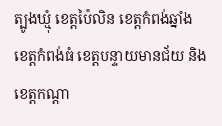ត្បូងឃ្មុំ ខេត្តប៉ៃលិន ខេត្តកំពង់ឆ្នាំង ខេត្តកំពង់ធំ ខេត្តបន្ទាយមានជ័យ និងខេត្តកណ្ដា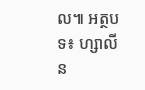ល៕ អត្ថបទ៖ ហ្សាលីន